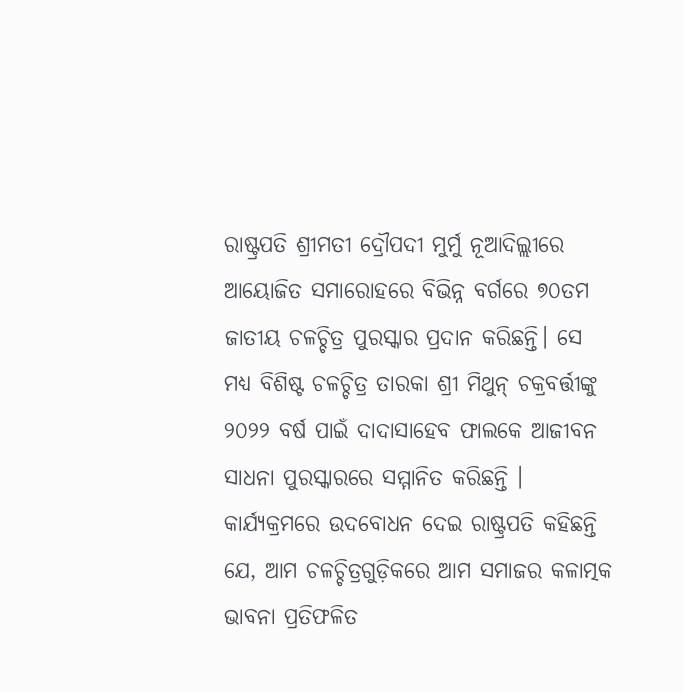ରାଷ୍ଟ୍ରପତି ଶ୍ରୀମତୀ ଦ୍ରୌପଦୀ ମୁର୍ମୁ ନୂଆଦିଲ୍ଲୀରେ ଆୟୋଜିତ ସମାରୋହରେ ବିଭିନ୍ନ ବର୍ଗରେ ୭୦ତମ ଜାତୀୟ ଚଳଚ୍ଚିତ୍ର ପୁରସ୍କାର ପ୍ରଦାନ କରିଛନ୍ତି। ସେ ମଧ୍ୟ ବିଶିଷ୍ଟ ଚଳଚ୍ଚିତ୍ର ତାରକା ଶ୍ରୀ ମିଥୁନ୍ ଚକ୍ରବର୍ତ୍ତୀଙ୍କୁ ୨୦୨୨ ବର୍ଷ ପାଇଁ ଦାଦାସାହେବ ଫାଲକେ ଆଜୀବନ ସାଧନା ପୁରସ୍କାରରେ ସମ୍ମାନିତ କରିଛନ୍ତି ।
କାର୍ଯ୍ୟକ୍ରମରେ ଉଦବୋଧନ ଦେଇ ରାଷ୍ଟ୍ରପତି କହିଛନ୍ତି ଯେ, ଆମ ଚଳଚ୍ଚିତ୍ରଗୁଡ଼ିକରେ ଆମ ସମାଜର କଳାତ୍ମକ ଭାବନା ପ୍ରତିଫଳିତ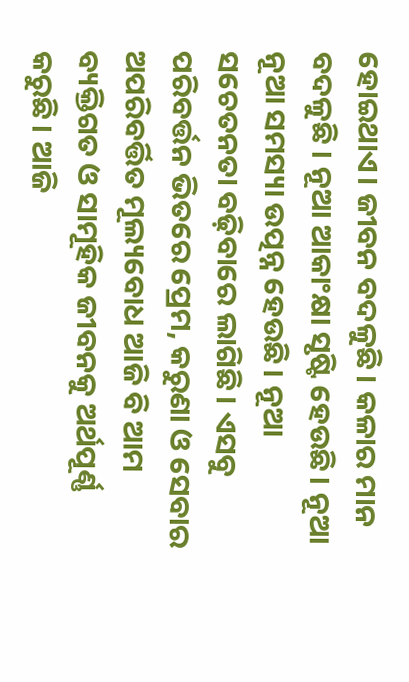ହୋଇଥାଏ। ଜୀବନ ବଦଳୁଛି। କଳାର ମାନ ବଦଳୁଛି । ନୂଆ ଆକାଂକ୍ଷା ସୃଷ୍ଟି ହେଉଛି। ନୂଆ ନୂଆ ସମସ୍ୟା ଉତ୍ପନ୍ନ ହେଉଛି। ନୂଆ ସଚେତନତା ବଢ଼ିବାରେ ଲାଗିଛି। ଏସବୁ ପରିବର୍ତ୍ତନ ଭିତରେ ପ୍ରେମ, କରୁଣା ଓ ସେବାର ଅପରିବର୍ତ୍ତିତ ମୂଲ୍ୟବୋଧ ଆଜି ବି ଆମ ବ୍ୟକ୍ତିଗତ ଓ ସାମୂହିକ ଜୀବନକୁ ଅର୍ଥପୂର୍ଣ୍ଣ କରୁଛି। ଆଜି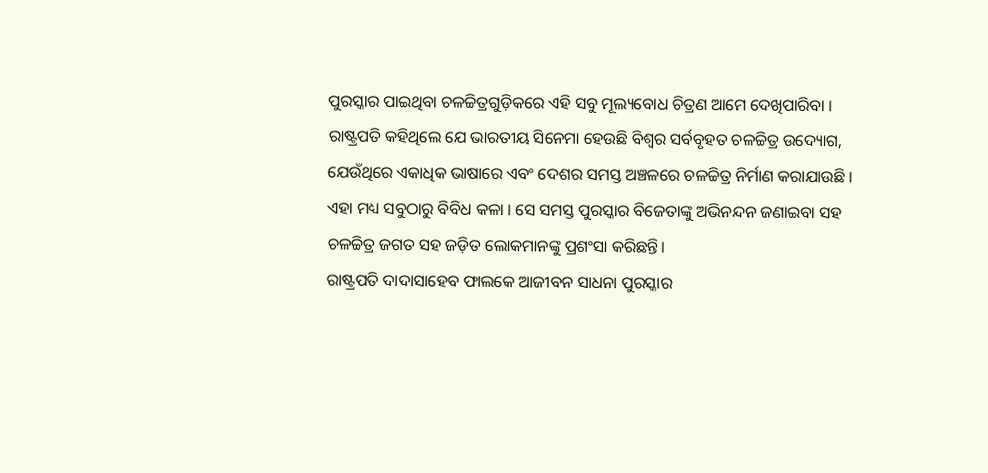ପୁରସ୍କାର ପାଇଥିବା ଚଳଚ୍ଚିତ୍ରଗୁଡ଼ିକରେ ଏହି ସବୁ ମୂଲ୍ୟବୋଧ ଚିତ୍ରଣ ଆମେ ଦେଖିପାରିବା ।
ରାଷ୍ଟ୍ରପତି କହିଥିଲେ ଯେ ଭାରତୀୟ ସିନେମା ହେଉଛି ବିଶ୍ୱର ସର୍ବବୃହତ ଚଳଚ୍ଚିତ୍ର ଉଦ୍ୟୋଗ, ଯେଉଁଥିରେ ଏକାଧିକ ଭାଷାରେ ଏବଂ ଦେଶର ସମସ୍ତ ଅଞ୍ଚଳରେ ଚଳଚ୍ଚିତ୍ର ନିର୍ମାଣ କରାଯାଉଛି । ଏହା ମଧ୍ୟ ସବୁଠାରୁ ବିବିଧ କଳା । ସେ ସମସ୍ତ ପୁରସ୍କାର ବିଜେତାଙ୍କୁ ଅଭିନନ୍ଦନ ଜଣାଇବା ସହ ଚଳଚ୍ଚିତ୍ର ଜଗତ ସହ ଜଡ଼ିତ ଲୋକମାନଙ୍କୁ ପ୍ରଶଂସା କରିଛନ୍ତି।
ରାଷ୍ଟ୍ରପତି ଦାଦାସାହେବ ଫାଲକେ ଆଜୀବନ ସାଧନା ପୁରସ୍କାର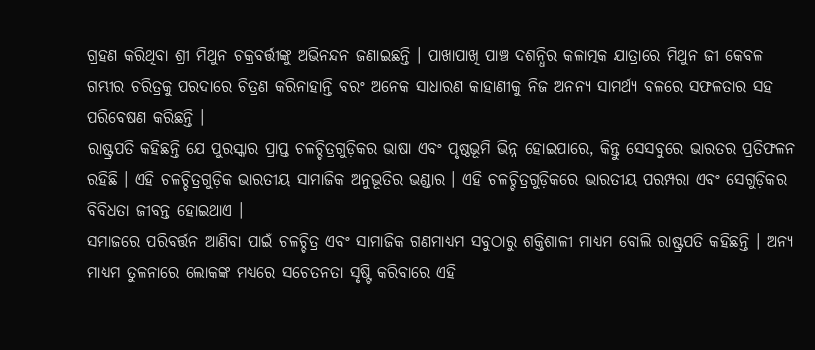ଗ୍ରହଣ କରିଥିବା ଶ୍ରୀ ମିଥୁନ ଚକ୍ରବର୍ତ୍ତୀଙ୍କୁ ଅଭିନନ୍ଦନ ଜଣାଇଛନ୍ତି । ପାଖାପାଖି ପାଞ୍ଚ ଦଶନ୍ଧିର କଳାତ୍ମକ ଯାତ୍ରାରେ ମିଥୁନ ଜୀ କେବଳ ଗମ୍ଭୀର ଚରିତ୍ରକୁ ପରଦାରେ ଚିତ୍ରଣ କରିନାହାନ୍ତି ବରଂ ଅନେକ ସାଧାରଣ କାହାଣୀକୁ ନିଜ ଅନନ୍ୟ ସାମର୍ଥ୍ୟ ବଳରେ ସଫଳତାର ସହ ପରିବେଷଣ କରିଛନ୍ତି ।
ରାଷ୍ଟ୍ରପତି କହିଛନ୍ତି ଯେ ପୁରସ୍କାର ପ୍ରାପ୍ତ ଚଳଚ୍ଚିତ୍ରଗୁଡ଼ିକର ଭାଷା ଏବଂ ପୃଷ୍ଠଭୂମି ଭିନ୍ନ ହୋଇପାରେ, କିନ୍ତୁ ସେସବୁରେ ଭାରତର ପ୍ରତିଫଳନ ରହିଛି । ଏହି ଚଳଚ୍ଚିତ୍ରଗୁଡ଼ିକ ଭାରତୀୟ ସାମାଜିକ ଅନୁଭୂତିର ଭଣ୍ଡାର । ଏହି ଚଳଚ୍ଚିତ୍ରଗୁଡ଼ିକରେ ଭାରତୀୟ ପରମ୍ପରା ଏବଂ ସେଗୁଡ଼ିକର ବିବିଧତା ଜୀବନ୍ତ ହୋଇଥାଏ ।
ସମାଜରେ ପରିବର୍ତ୍ତନ ଆଣିବା ପାଇଁ ଚଳଚ୍ଚିତ୍ର ଏବଂ ସାମାଜିକ ଗଣମାଧ୍ୟମ ସବୁଠାରୁ ଶକ୍ତିଶାଳୀ ମାଧ୍ୟମ ବୋଲି ରାଷ୍ଟ୍ରପତି କହିଛନ୍ତି । ଅନ୍ୟ ମାଧ୍ୟମ ତୁଳନାରେ ଲୋକଙ୍କ ମଧ୍ୟରେ ସଚେତନତା ସୃଷ୍ଟି କରିବାରେ ଏହି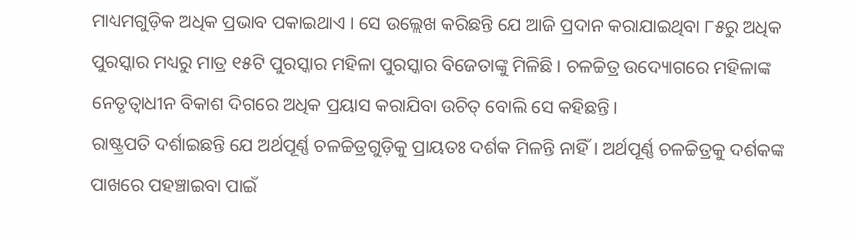ମାଧ୍ୟମଗୁଡ଼ିକ ଅଧିକ ପ୍ରଭାବ ପକାଇଥାଏ । ସେ ଉଲ୍ଲେଖ କରିଛନ୍ତି ଯେ ଆଜି ପ୍ରଦାନ କରାଯାଇଥିବା ୮୫ରୁ ଅଧିକ ପୁରସ୍କାର ମଧ୍ୟରୁ ମାତ୍ର ୧୫ଟି ପୁରସ୍କାର ମହିଳା ପୁରସ୍କାର ବିଜେତାଙ୍କୁ ମିଳିଛି । ଚଳଚ୍ଚିତ୍ର ଉଦ୍ୟୋଗରେ ମହିଳାଙ୍କ ନେତୃତ୍ବାଧୀନ ବିକାଶ ଦିଗରେ ଅଧିକ ପ୍ରୟାସ କରାଯିବା ଉଚିତ୍ ବୋଲି ସେ କହିଛନ୍ତି।
ରାଷ୍ଟ୍ରପତି ଦର୍ଶାଇଛନ୍ତି ଯେ ଅର୍ଥପୂର୍ଣ୍ଣ ଚଳଚ୍ଚିତ୍ରଗୁଡ଼ିକୁ ପ୍ରାୟତଃ ଦର୍ଶକ ମିଳନ୍ତି ନାହିଁ। ଅର୍ଥପୂର୍ଣ୍ଣ ଚଳଚ୍ଚିତ୍ରକୁ ଦର୍ଶକଙ୍କ ପାଖରେ ପହଞ୍ଚାଇବା ପାଇଁ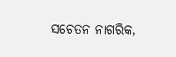ସଚେତନ ନାଗରିକ,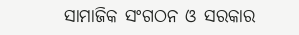ସାମାଜିକ ସଂଗଠନ ଓ ସରକାର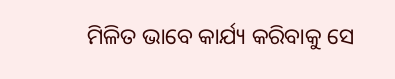ମିଳିତ ଭାବେ କାର୍ଯ୍ୟ କରିବାକୁ ସେ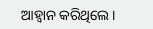ଆହ୍ୱାନ କରିଥିଲେ।